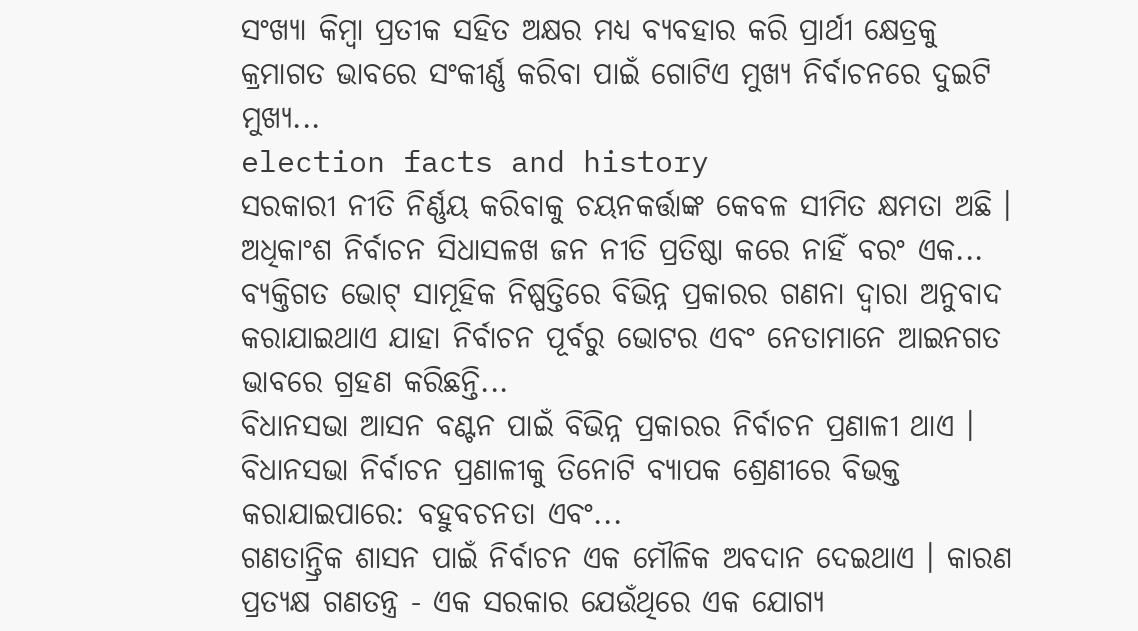ସଂଖ୍ୟା କିମ୍ବା ପ୍ରତୀକ ସହିତ ଅକ୍ଷର ମଧ୍ୟ ବ୍ୟବହାର କରି ପ୍ରାର୍ଥୀ କ୍ଷେତ୍ରକୁ କ୍ରମାଗତ ଭାବରେ ସଂକୀର୍ଣ୍ଣ କରିବା ପାଇଁ ଗୋଟିଏ ମୁଖ୍ୟ ନିର୍ବାଚନରେ ଦୁଇଟି ମୁଖ୍ୟ...
election facts and history
ସରକାରୀ ନୀତି ନିର୍ଣ୍ଣୟ କରିବାକୁ ଚୟନକର୍ତ୍ତାଙ୍କ କେବଳ ସୀମିତ କ୍ଷମତା ଅଛି । ଅଧିକାଂଶ ନିର୍ବାଚନ ସିଧାସଳଖ ଜନ ନୀତି ପ୍ରତିଷ୍ଠା କରେ ନାହିଁ ବରଂ ଏକ...
ବ୍ୟକ୍ତିଗତ ଭୋଟ୍ ସାମୂହିକ ନିଷ୍ପତ୍ତିରେ ବିଭିନ୍ନ ପ୍ରକାରର ଗଣନା ଦ୍ୱାରା ଅନୁବାଦ କରାଯାଇଥାଏ ଯାହା ନିର୍ବାଚନ ପୂର୍ବରୁ ଭୋଟର ଏବଂ ନେତାମାନେ ଆଇନଗତ ଭାବରେ ଗ୍ରହଣ କରିଛନ୍ତି...
ବିଧାନସଭା ଆସନ ବଣ୍ଟନ ପାଇଁ ବିଭିନ୍ନ ପ୍ରକାରର ନିର୍ବାଚନ ପ୍ରଣାଳୀ ଥାଏ । ବିଧାନସଭା ନିର୍ବାଚନ ପ୍ରଣାଳୀକୁ ତିନୋଟି ବ୍ୟାପକ ଶ୍ରେଣୀରେ ବିଭକ୍ତ କରାଯାଇପାରେ: ବହୁବଚନତା ଏବଂ...
ଗଣତାନ୍ତ୍ରିକ ଶାସନ ପାଇଁ ନିର୍ବାଚନ ଏକ ମୌଳିକ ଅବଦାନ ଦେଇଥାଏ । କାରଣ ପ୍ରତ୍ୟକ୍ଷ ଗଣତନ୍ତ୍ର - ଏକ ସରକାର ଯେଉଁଥିରେ ଏକ ଯୋଗ୍ୟ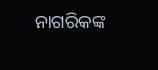ନାଗରିକଙ୍କ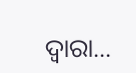ଦ୍ୱାରା...